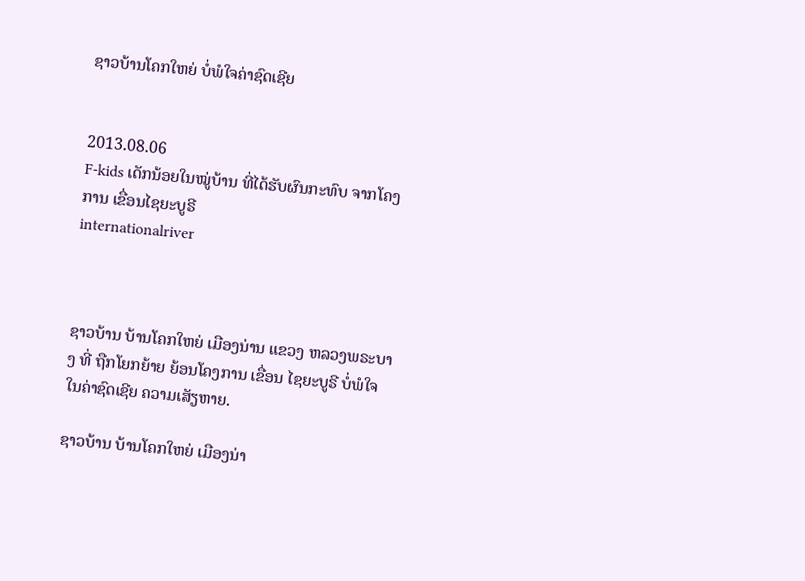ຊາວບ້ານໂຄກໃຫຍ່ ບໍ່ພໍໃຈຄ່າຊົດເຊີຍ


2013.08.06
F-kids ເດັກນ້ອຍໃນໝູ່ບ້ານ ທີ່ໄດ້ຮັບຜົນກະທົບ ຈາກໂຄງການ ເຂື່ອນໄຊຍະບູຣີ
internationalriver



ຊາວບ້ານ ບ້ານໂຄກໃຫຍ່ ເມືອງນ່ານ ແຂວງ ຫລວງພຣະບາງ ທີ່ ຖືກໂຍກຍ້າຍ ຍ້ອນໂຄງການ ເຂື່ອນ ໄຊຍະບູຣີ ບໍ່ພໍໃຈໃນຄ່າຊົດເຊີຍ ຄວາມເສັຽຫາຍ.

ຊາວບ້ານ ບ້ານໂຄກໃຫຍ່ ເມືອງນ່າ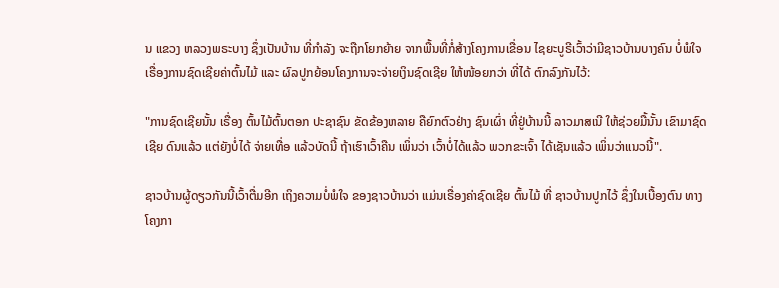ນ ແຂວງ ຫລວງພຣະບາງ ຊຶ່ງເປັນບ້ານ ທີ່ກໍາລັງ ຈະຖືກໂຍກຍ້າຍ ຈາກພື້ນທີ່ກໍ່ສ້າງໂຄງການເຂື່ອນ ໄຊຍະບູຣີເວົ້າວ່າມີຊາວບ້ານບາງຄົນ ບໍ່ພໍໃຈເຣື່ອງການຊົດເຊີຍຄ່າຕົ້ນໄມ້ ແລະ ຜົລປູກຍ້ອນໂຄງການຈະຈ່າຍເງິນຊົດເຊີຍ ໃຫ້ໜ້ອຍກວ່າ ທີ່ໄດ້ ຕົກລົງກັນໄວ້:

"ການຊົດເຊີຍນັ້ນ ເຣື່ອງ ຕົ້ນໄມ້ຕົ້ນຕອກ ປະຊາຊົນ ຂັດຂ້ອງຫລາຍ ຄືຍົກຕົວຢ່າງ ຊົນເຜົ່າ ທີ່ຢູ່ບ້ານນີ້ ລາວມາສເນີ ໃຫ້ຊ່ວຍມື້ນັ້ນ ເຂົາມາຊົດເຊີຍ ດົນແລ້ວ ແຕ່ຍັງບໍ່ໄດ້ ຈ່າຍເທື່ອ ແລ້ວບັດນີ້ ຖ້າເຮົາເວົ້າຄືນ ເພິ່ນວ່າ ເວົ້າບໍ່ໄດ້ແລ້ວ ພວກຂະເຈົ້າ ໄດ້ເຊັນແລ້ວ ເພິ່ນວ່າແນວນີ້".

ຊາວບ້ານຜູ້ດຽວກັນນີ້ເວົ້າຕື່ມອີກ ເຖິງຄວາມບໍ່ພໍໃຈ ຂອງຊາວບ້ານວ່າ ແມ່ນເຣື່ອງຄ່າຊົດເຊີຍ ຕົ້ນໄມ້ ທີ່ ຊາວບ້ານປູກໄວ້ ຊຶ່ງໃນເບື້ອງຕົນ ທາງໂຄງກາ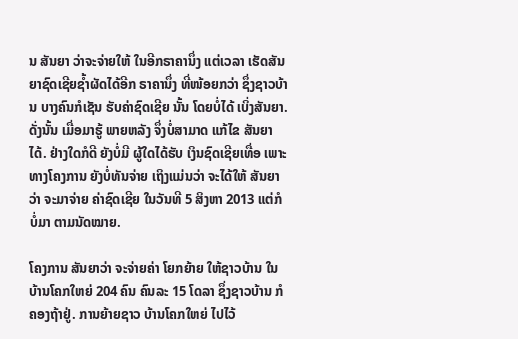ນ ສັນຍາ ວ່າຈະຈ່າຍໃຫ້ ໃນອີກຣາຄານຶ່ງ ແຕ່ເວລາ ເຮັດສັນຍາຊົດເຊີຍຊໍ້າຜັດໄດ້ອີກ ຣາຄານຶ່ງ ທີ່ໜ້ອຍກວ່າ ຊຶ່ງຊາວບ້ານ ບາງຄົນກໍເຊັນ ຮັບຄ່າຊົດເຊີຍ ນັ້ນ ໂດຍບໍ່ໄດ້ ເບິ່ງສັນຍາ. ດັ່ງນັ້ນ ເມື່ອມາຮູ້ ພາຍຫລັງ ຈຶ່ງບໍ່ສາມາດ ແກ້ໄຂ ສັນຍາໄດ້. ຢ່າງໃດກໍດີ ຍັງບໍ່ມີ ຜູ້ໃດໄດ້ຮັບ ເງິນຊົດເຊີຍເທື່ອ ເພາະທາງໂຄງການ ຍັງບໍ່ທັນຈ່າຍ ເຖິງແມ່ນວ່າ ຈະໄດ້ໃຫ້ ສັນຍາວ່າ ຈະມາຈ່າຍ ຄ່າຊົດເຊີຍ ໃນວັນທີ 5 ສິງຫາ 2013 ແຕ່ກໍບໍ່ມາ ຕາມນັດໝາຍ.

ໂຄງການ ສັນຍາວ່າ ຈະຈ່າຍຄ່າ ໂຍກຍ້າຍ ໃຫ້ຊາວບ້ານ ໃນ ບ້ານໂຄກໃຫຍ່ 204 ຄົນ ຄົນລະ 15 ໂດລາ ຊຶ່ງຊາວບ້ານ ກໍຄອງຖ້າຢູ່. ການຍ້າຍຊາວ ບ້ານໂຄກໃຫຍ່ ໄປໄວ້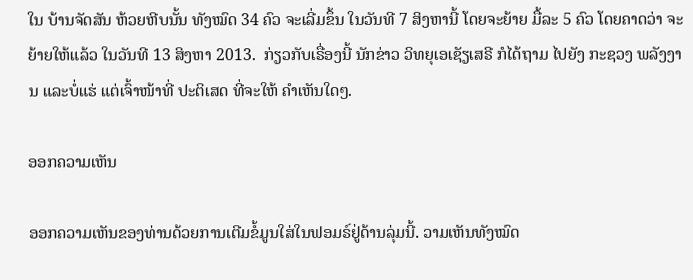ໃນ ບ້ານຈັດສັນ ຫ້ວຍຫີບນັ້ນ ທັງໝົດ 34 ຄົວ ຈະເລີ່ມຂຶ້ນ ໃນວັນທີ 7 ສິງຫານີ້ ໂດຍຈະຍ້າຍ ມື້ລະ 5 ຄົວ ໂດຍຄາດວ່າ ຈະຍ້າຍໃຫ້ແລ້ວ ໃນວັນທີ 13 ສິງຫາ 2013.  ກ່ຽວກັບເຣື່ອງນີ້ ນັກຂ່າວ ວິທຍຸເອເຊັຽເສຣີ ກໍໄດ້ຖາມ ໄປຍັງ ກະຊວງ ພລັງງານ ແລະບໍ່ແຮ່ ແຕ່ເຈົ້າໜ້າທີ່ ປະຕິເສດ ທີ່ຈະໃຫ້ ຄໍາເຫັນໃດໆ.

ອອກຄວາມເຫັນ

ອອກຄວາມເຫັນຂອງທ່ານດ້ວຍການເຕີມຂໍ້ມູນໃສ່ໃນຟອມຣ໌ຢູ່ດ້ານລຸ່ມນີ້. ວາມເຫັນທັງໝົດ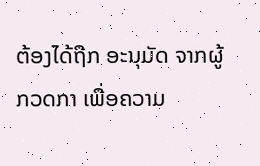ຕ້ອງໄດ້ຖືກ ອະນຸມັດ ຈາກຜູ້ ກວດກາ ເພື່ອຄວາມ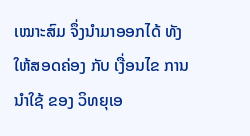ເໝາະສົມ ຈຶ່ງນໍາມາອອກໄດ້ ທັງໃຫ້ສອດຄ່ອງ ກັບ ເງື່ອນໄຂ ການນຳໃຊ້ ຂອງ ວິທຍຸເອ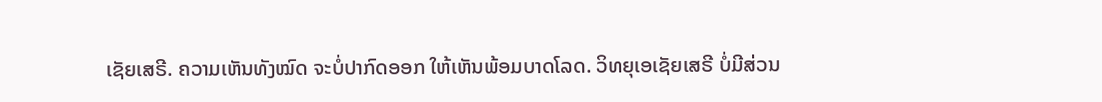ເຊັຍເສຣີ. ຄວາມເຫັນທັງໝົດ ຈະບໍ່ປາກົດອອກ ໃຫ້ເຫັນພ້ອມບາດໂລດ. ວິທຍຸເອເຊັຍເສຣີ ບໍ່ມີສ່ວນ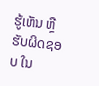ຮູ້ເຫັນ ຫຼືຮັບຜິດຊອບ ໃນ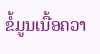ຂໍ້ມູນເນື້ອຄວາ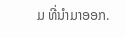ມ ທີ່ນໍາມາອອກ.